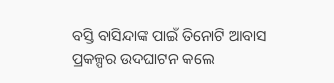ବସ୍ତି ବାସିନ୍ଦାଙ୍କ ପାଇଁ ତିନୋଟି ଆବାସ ପ୍ରକଳ୍ପର ଉଦଘାଟନ କଲେ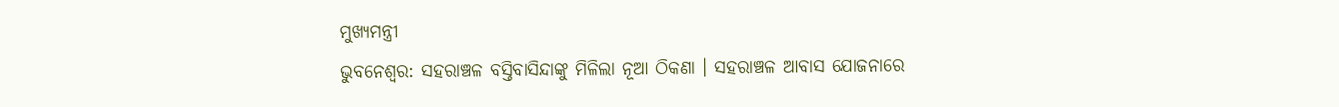ମୁଖ୍ୟମନ୍ତ୍ରୀ
ଭୁବନେଶ୍ବର: ସହରାଞ୍ଚଳ ବସ୍ତିବାସିନ୍ଦାଙ୍କୁ ମିଳିଲା ନୂଆ ଠିକଣା । ସହରାଞ୍ଚଳ ଆବାସ ଯୋଜନାରେ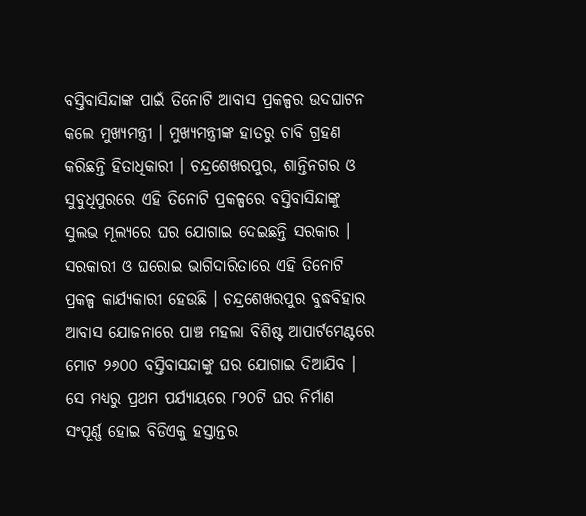ବସ୍ତିବାସିନ୍ଦାଙ୍କ ପାଇଁ ତିନୋଟି ଆବାସ ପ୍ରକଳ୍ପର ଉଦଘାଟନ କଲେ ମୁଖ୍ୟମନ୍ତ୍ରୀ । ମୁଖ୍ୟମନ୍ତ୍ରୀଙ୍କ ହାତରୁ ଚାବି ଗ୍ରହଣ କରିଛନ୍ତି ହିତାଧିକାରୀ । ଚନ୍ଦ୍ରଶେଖରପୁର, ଶାନ୍ତିନଗର ଓ ସୁବୁଧିପୁରରେ ଏହି ତିନୋଟି ପ୍ରକଳ୍ପରେ ବସ୍ତିବାସିନ୍ଦାଙ୍କୁ ସୁଲଭ ମୂଲ୍ୟରେ ଘର ଯୋଗାଇ ଦେଇଛନ୍ତି ସରକାର । ସରକାରୀ ଓ ଘରୋଇ ଭାଗିଦାରିତାରେ ଏହି ତିନୋଟି ପ୍ରକଳ୍ପ କାର୍ଯ୍ୟକାରୀ ହେଉଛି । ଚନ୍ଦ୍ରଶେଖରପୁର ବୁଦ୍ଧବିହାର ଆବାସ ଯୋଜନାରେ ପାଞ୍ଚ ମହଲା ବିଶିଷ୍ଟ ଆପାର୍ଟମେଣ୍ଟରେ ମୋଟ ୨୬୦୦ ବସ୍ତିବାସନ୍ଦାଙ୍କୁ ଘର ଯୋଗାଇ ଦିଆଯିବ ।
ସେ ମଧ୍ୟରୁ ପ୍ରଥମ ପର୍ଯ୍ୟାୟରେ ୮୨୦ଟି ଘର ନିର୍ମାଣ ସଂପୂର୍ଣ୍ଣ ହୋଇ ବିଡିଏକୁ ହସ୍ତାନ୍ତର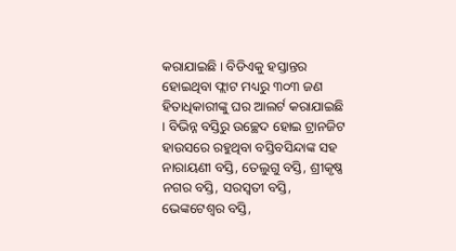କରାଯାଇଛି । ବିଡିଏକୁ ହସ୍ତାନ୍ତର ହୋଇଥିବା ଫ୍ଲାଟ ମଧ୍ୟରୁ ୩୦୩ ଜଣ ହିତାଧିକାରୀଙ୍କୁ ଘର ଆଲର୍ଟ କରାଯାଇଛି । ବିଭିନ୍ନ ବସ୍ତିରୁ ଉଚ୍ଛେଦ ହୋଇ ଟ୍ରାନଜିଟ ହାଉସରେ ରହୁଥିବା ବସ୍ତିବସିନ୍ଦାଙ୍କ ସହ ନାରାୟଣୀ ବସ୍ତି, ତେଲୁଗୁ ବସ୍ତି, ଶ୍ରୀକୃଷ୍ଣ ନଗର ବସ୍ତି, ସରସ୍ବତୀ ବସ୍ତି, ଭେଙ୍କଟେଶ୍ବର ବସ୍ତି,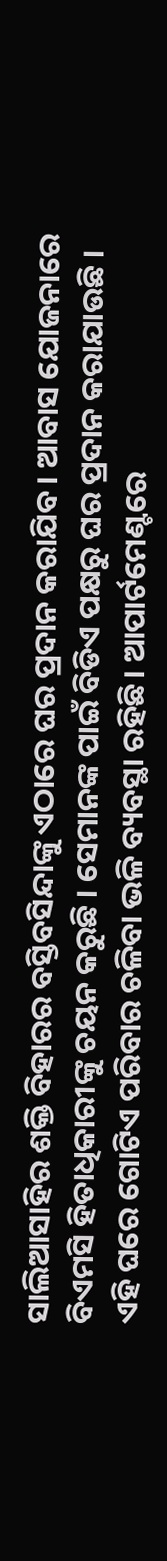ସାଲିଆସାହିର ଶକ୍ତି ବିହାରର ବସ୍ତିବସିନ୍ଦାଙ୍କୁ ଏଠାରେ ଘର ପ୍ରଦାନ କରାଯିବ । ଆବାସ ଯୋଜନାରେ ବିଏମସି ହିତାଧିକାରୀଙ୍କୁ ଚୟନ କରୁଛି । ସେମାନଙ୍କ ପାଇଁ ବିଡିଏ ପକ୍ଷରୁ ଘର ପ୍ରଦାନ କରାଯାଉଛି ।
ଏହି ଘରେ ଗୋଟିଏ ପରିବାର ଚଳିବା ଭଳି ବ୍ୟବସ୍ଥା ରହିଛି। ଆପାର୍ଟମେଣ୍ଟରେ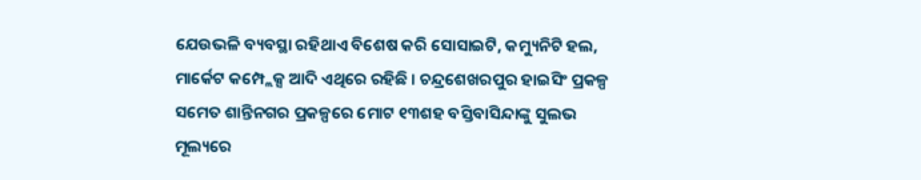ଯେଉଭଳି ବ୍ୟବସ୍ଥା ରହିଥାଏ ବିଶେଷ କରି ସୋସାଇଟି, କମ୍ୟୁନିଟି ହଲ, ମାର୍କେଟ କମ୍ପ୍ଲେକ୍ସ ଆଦି ଏଥିରେ ରହିଛି । ଚନ୍ଦ୍ରଶେଖରପୁର ହାଇସିଂ ପ୍ରକଳ୍ପ ସମେତ ଶାନ୍ତିନଗର ପ୍ରକଳ୍ପରେ ମୋଟ ୧୩ଶହ ବସ୍ତିବାସିନ୍ଦାଙ୍କୁ ସୁଲଭ ମୂଲ୍ୟରେ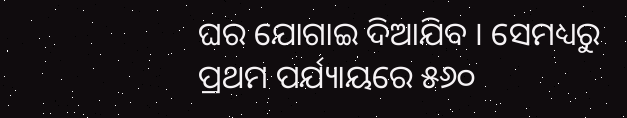ଘର ଯୋଗାଇ ଦିଆଯିବ । ସେମଧ୍ୟରୁ ପ୍ରଥମ ପର୍ଯ୍ୟାୟରେ ୫୬୦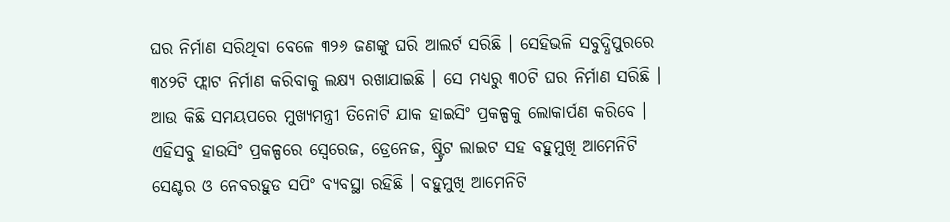ଘର ନିର୍ମାଣ ସରିଥିବା ବେଳେ ୩୨୬ ଜଣଙ୍କୁ ଘରି ଆଲର୍ଟ ସରିଛି । ସେହିଭଳି ସବୁଦ୍ଧିପୁରରେ ୩୪୨ଟି ଫ୍ଲାଟ ନିର୍ମାଣ କରିବାକୁ ଲକ୍ଷ୍ୟ ରଖାଯାଇଛି । ସେ ମଧ୍ୟରୁ ୩୦ଟି ଘର ନିର୍ମାଣ ସରିଛି । ଆଉ କିଛି ସମୟପରେ ମୁଖ୍ୟମନ୍ତ୍ରୀ ତିନୋଟି ଯାକ ହାଇସିଂ ପ୍ରକଳ୍ପକୁ ଲୋକାର୍ପଣ କରିବେ ।
ଏହିସବୁ ହାଉସିଂ ପ୍ରକଳ୍ପରେ ସ୍ବେରେଜ, ଡ୍ରେନେଜ, ଷ୍ଟ୍ରିଟ ଲାଇଟ ସହ ବହୁମୁଖି ଆମେନିଟି ସେଣ୍ଟର ଓ ନେବରହୁଡ ସପିଂ ବ୍ୟବସ୍ଥା ରହିଛି । ବହୁମୁଖି ଆମେନିଟି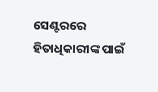ସେଣ୍ଟରରେ ହିତାଧିକାରୀଙ୍କ ପାଇଁ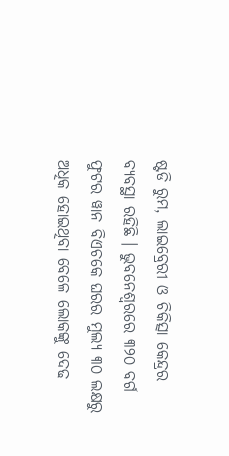ଷ୍ଟଡି ରୁମ, ଲାଇବ୍ରେରୀ ଓ ଚିକିତ୍ସା କେନ୍ଦ୍ରର ବ୍ୟବସ୍ଥା ରହିଛି । ଭୁବନେଶ୍ବରରେ ୩୨୦ ବର୍ଗ ଫୁଟର ୱାନ ବିଏଚକେ ଘରର ମୁଲ୍ୟ ୩୦ ଲକ୍ଷରୁ ଅଧିକ ହୋଇଥିବା ବେଳେ ଲୋକଙ୍କୁ ଦେଢ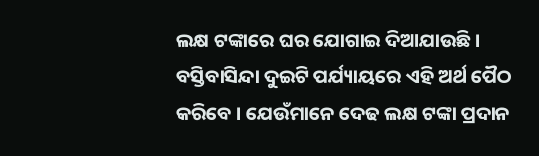ଲକ୍ଷ ଟଙ୍କାରେ ଘର ଯୋଗାଇ ଦିଆଯାଉଛି । ବସ୍ତିବାସିନ୍ଦା ଦୁଇଟି ପର୍ଯ୍ୟାୟରେ ଏହି ଅର୍ଥ ପୈଠ କରିବେ । ଯେଉଁମାନେ ଦେଢ ଲକ୍ଷ ଟଙ୍କା ପ୍ରଦାନ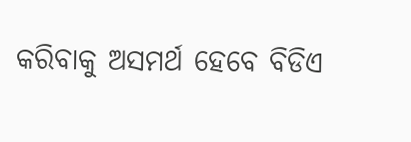କରିବାକୁ ଅସମର୍ଥ ହେବେ ବିଡିଏ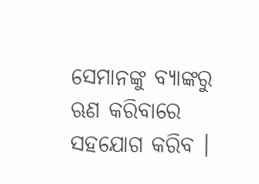ସେମାନଙ୍କୁ ବ୍ୟାଙ୍କରୁ ଋଣ କରିବାରେ ସହଯୋଗ କରିବ ।